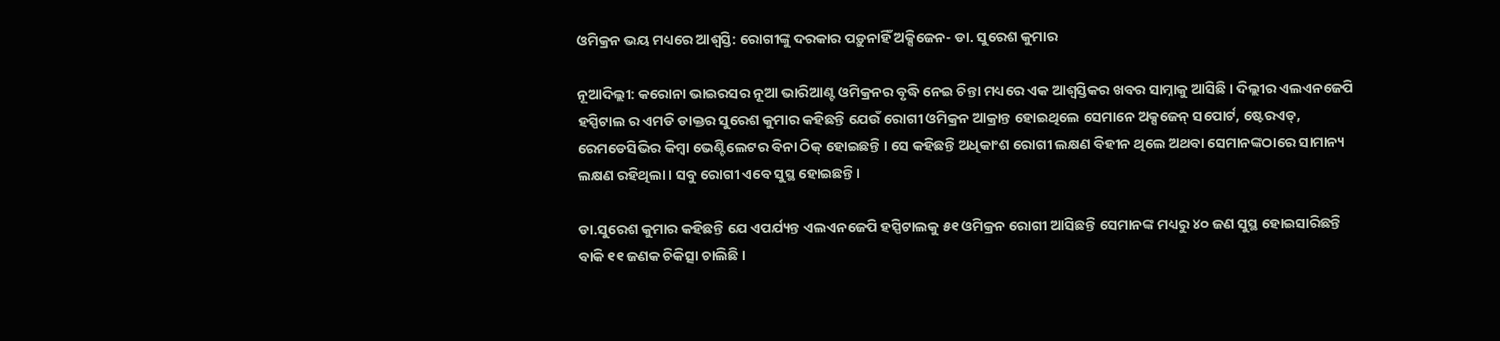ଓମିକ୍ରନ ଭୟ ମଧ୍ୟରେ ଆଶ୍ୱସ୍ତି: ରୋଗୀଙ୍କୁ ଦରକାର ପଡ଼ୁନାହିଁ ଅକ୍ସିଜେନ- ଡା. ସୁରେଶ କୁମାର

ନୂଆଦିଲ୍ଲୀ: କରୋନା ଭାଇରସର ନୂଆ ଭାରିଆଣ୍ଟ ଓମିକ୍ରନର ବୃଦ୍ଧି ନେଇ ଚିନ୍ତା ମଧ୍ୟରେ ଏକ ଆଶ୍ୱସ୍ତିକର ଖବର ସାମ୍ନାକୁ ଆସିଛି । ଦିଲ୍ଲୀର ଏଲଏନଜେପି ହସ୍ପିଟାଲ ର ଏମଡି ଡାକ୍ତର ସୁରେଶ କୁମାର କହିଛନ୍ତି ଯେଉଁ ରୋଗୀ ଓମିକ୍ରନ ଆକ୍ରାନ୍ତ ହୋଇଥିଲେ ସେମାନେ ଅକ୍ସଜେନ୍ ସପୋର୍ଟ, ଷ୍ଟେରଏଡ୍, ରେମଡେସିଭିର କିମ୍ବା ଭେଣ୍ଟିଲେଟର ବିନା ଠିକ୍ ହୋଇଛନ୍ତି । ସେ କହିଛନ୍ତି ଅଧିକାଂଶ ରୋଗୀ ଲକ୍ଷଣ ବିହୀନ ଥିଲେ ଅଥବା ସେମାନଙ୍କଠାରେ ସାମାନ୍ୟ ଲକ୍ଷଣ ରହିଥିଲା । ସବୁ ରୋଗୀ ଏବେ ସୁସ୍ଥ ହୋଇଛନ୍ତି ।

ଡା.ସୁରେଶ କୁମାର କହିଛନ୍ତି ଯେ ଏପର୍ଯ୍ୟନ୍ତ ଏଲଏନଜେପି ହସ୍ପିଟାଲକୁ ୫୧ ଓମିକ୍ରନ ରୋଗୀ ଆସିଛନ୍ତି ସେମାନଙ୍କ ମଧ୍ୟରୁ ୪୦ ଜଣ ସୁସ୍ଥ ହୋଇସାରିଛନ୍ତି ବାକି ୧୧ ଜଣକ ଚିକିତ୍ସା ଚାଲିଛି ।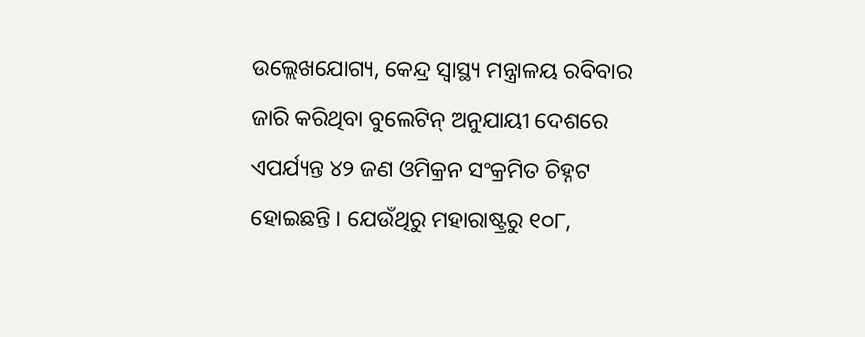ଉଲ୍ଲେଖଯୋଗ୍ୟ, କେନ୍ଦ୍ର ସ୍ୱାସ୍ଥ୍ୟ ମନ୍ତ୍ରାଳୟ ରବିବାର ଜାରି କରିଥିବା ବୁଲେଟିନ୍ ଅନୁଯାୟୀ ଦେଶରେ ଏପର୍ଯ୍ୟନ୍ତ ୪୨ ଜଣ ଓମିକ୍ରନ ସଂକ୍ରମିତ ଚିହ୍ନଟ ହୋଇଛନ୍ତି । ଯେଉଁଥିରୁ ମହାରାଷ୍ଟ୍ରରୁ ୧୦୮,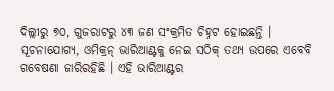ଦିଲ୍ଲୀରୁ ୭୦, ଗୁଜରାଟରୁ ୪୩ ଜଣ ସଂକ୍ରମିତ ଚିହ୍ନଟ ହୋଇଛନ୍ତି । ସୂଚନାଯୋଗ୍ୟ, ଓମିକ୍ରନ୍ ଭାରିଆଣ୍ଟକୁ ନେଇ ସଠିକ୍ ତଥ୍ୟ ଉପରେ ଏବେବି ଗବେଷଣା ଜାରିରହିଛି । ଏହି ଭାରିଆଣ୍ଟର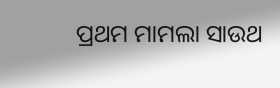ପ୍ରଥମ ମାମଲା ସାଉଥ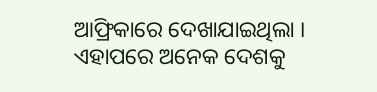ଆଫ୍ରିକାରେ ଦେଖାଯାଇଥିଲା । ଏହାପରେ ଅନେକ ଦେଶକୁ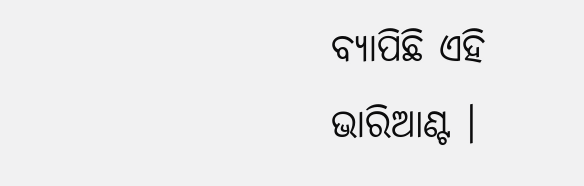ବ୍ୟାପିଛି ଏହି ଭାରିଆଣ୍ଟ ।